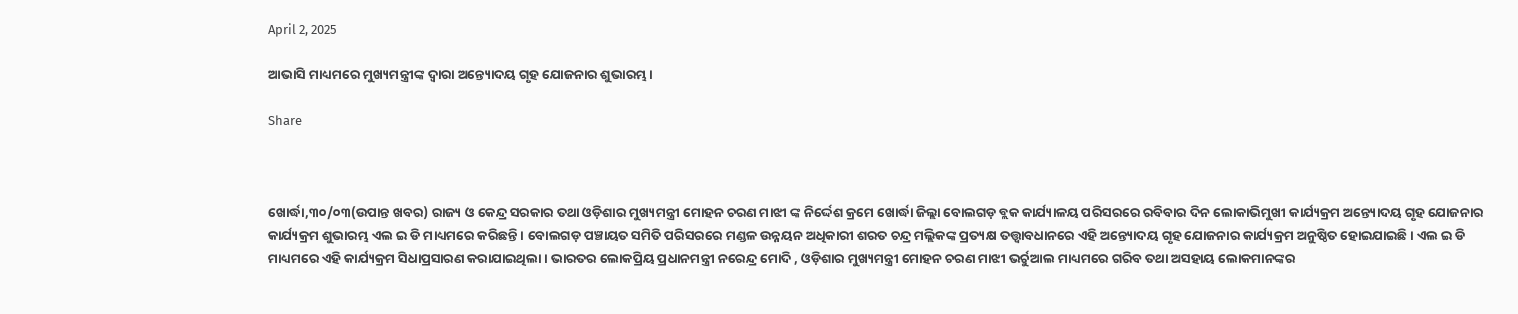April 2, 2025

ଆଭାସି ମାଧ୍ୟମରେ ମୁଖ୍ୟମନ୍ତ୍ରୀଙ୍କ ଦ୍ୱାରା ଅନ୍ତ୍ୟୋଦୟ ଗୃହ ଯୋଜନାର ଶୁଭାରମ୍ଭ।

Share



ଖୋର୍ଦ୍ଧା,୩୦/୦୩(ଉପାନ୍ତ ଖବର) ରାଜ୍ୟ ଓ କେନ୍ଦ୍ର ସରକାର ତଥା ଓଡ଼ିଶାର ମୁଖ୍ୟମନ୍ତ୍ରୀ ମୋହନ ଚରଣ ମାଝୀ ଙ୍କ ନିର୍ଦ୍ଦେଶ କ୍ରମେ ଖୋର୍ଦ୍ଧା ଜିଲ୍ଲା ବୋଲଗଡ଼ ବ୍ଲକ କାର୍ଯ୍ୟାଳୟ ପରିସରରେ ରବିବାର ଦିନ ଲୋକାଭିମୁଖୀ କାର୍ଯ୍ୟକ୍ରମ ଅନ୍ତ୍ୟୋଦୟ ଗୃହ ଯୋଜନାର କାର୍ଯ୍ୟକ୍ରମ ଶୁଭାରମ୍ଭ ଏଲ ଇ ଡି ମାଧ୍ୟମରେ କରିଛନ୍ତି । ବୋଲଗଡ଼ ପଞ୍ଚାୟତ ସମିତି ପରିସରରେ ମଣ୍ଡଳ ଉନ୍ନୟନ ଅଧିକାରୀ ଶରତ ଚନ୍ଦ୍ର ମଲ୍ଲିକଙ୍କ ପ୍ରତ୍ୟକ୍ଷ ତତ୍ତ୍ଵାବଧାନରେ ଏହି ଅନ୍ତ୍ୟୋଦୟ ଗୃହ ଯୋଜନାର କାର୍ଯ୍ୟକ୍ରମ ଅନୁଷ୍ଠିତ ହୋଇଯାଇଛି। ଏଲ ଇ ଡି ମାଧ୍ୟମରେ ଏହି କାର୍ଯ୍ୟକ୍ରମ ସିଧାପ୍ରସାରଣ କରାଯାଇଥିଲା । ଭାରତର ଲୋକପ୍ରିୟ ପ୍ରଧାନମନ୍ତ୍ରୀ ନରେନ୍ଦ୍ର ମୋଦି , ଓଡ଼ିଶାର ମୁଖ୍ୟମନ୍ତ୍ରୀ ମୋହନ ଚରଣ ମାଝୀ ଭର୍ଚୁଆଲ ମାଧ୍ୟମରେ ଗରିବ ତଥା ଅସହାୟ ଲୋକମାନଙ୍କର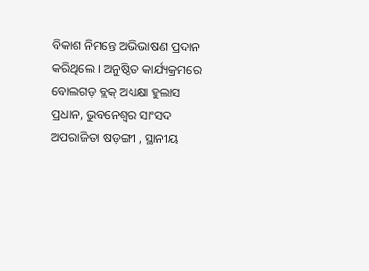ବିକାଶ ନିମନ୍ତେ ଅଭିଭାଷଣ ପ୍ରଦାନ କରିଥିଲେ । ଅନୁଷ୍ଠିତ କାର୍ଯ୍ୟକ୍ରମରେ ବୋଲଗଡ଼ ବ୍ଲକ୍ ଅଧ୍ୟକ୍ଷା ହୁଲାସ ପ୍ରଧାନ, ଭୁବନେଶ୍ୱର ସାଂସଦ ଅପରାଜିତା ଷଡ଼ଙ୍ଗୀ , ସ୍ଥାନୀୟ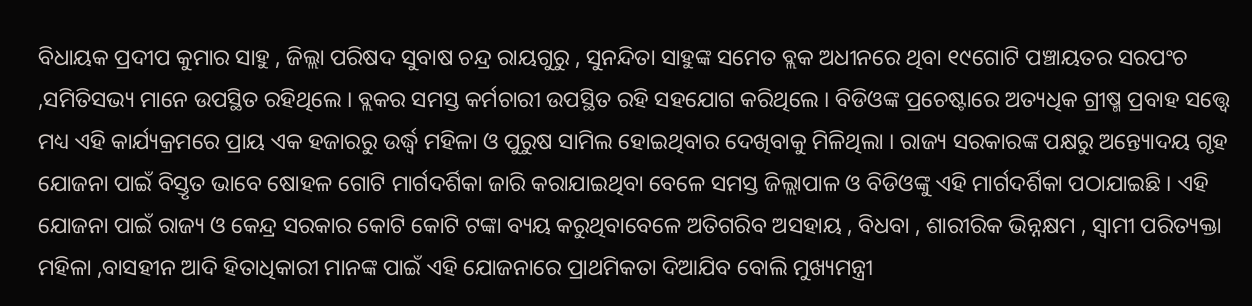ବିଧାୟକ ପ୍ରଦୀପ କୁମାର ସାହୁ , ଜିଲ୍ଲା ପରିଷଦ ସୁବାଷ ଚନ୍ଦ୍ର ରାୟଗୁରୁ , ସୁନନ୍ଦିତା ସାହୁଙ୍କ ସମେତ ବ୍ଲକ ଅଧୀନରେ ଥିବା ୧୯ଗୋଟି ପଞ୍ଚାୟତର ସରପଂଚ ,ସମିତିସଭ୍ୟ ମାନେ ଉପସ୍ଥିତ ରହିଥିଲେ । ବ୍ଲକର ସମସ୍ତ କର୍ମଚାରୀ ଉପସ୍ଥିତ ରହି ସହଯୋଗ କରିଥିଲେ । ବିଡିଓଙ୍କ ପ୍ରଚେଷ୍ଟାରେ ଅତ୍ୟଧିକ ଗ୍ରୀଷ୍ମ ପ୍ରବାହ ସତ୍ତ୍ୱେ ମଧ୍ୟ ଏହି କାର୍ଯ୍ୟକ୍ରମରେ ପ୍ରାୟ ଏକ ହଜାରରୁ ଉର୍ଦ୍ଧ୍ଵ ମହିଳା ଓ ପୁରୁଷ ସାମିଲ ହୋଇଥିବାର ଦେଖିବାକୁ ମିଳିଥିଲା । ରାଜ୍ୟ ସରକାରଙ୍କ ପକ୍ଷରୁ ଅନ୍ତ୍ୟୋଦୟ ଗୃହ ଯୋଜନା ପାଇଁ ବିସ୍ତୃତ ଭାବେ ଷୋହଳ ଗୋଟି ମାର୍ଗଦର୍ଶିକା ଜାରି କରାଯାଇଥିବା ବେଳେ ସମସ୍ତ ଜିଲ୍ଲାପାଳ ଓ ବିଡିଓଙ୍କୁ ଏହି ମାର୍ଗଦର୍ଶିକା ପଠାଯାଇଛି । ଏହି ଯୋଜନା ପାଇଁ ରାଜ୍ୟ ଓ କେନ୍ଦ୍ର ସରକାର କୋଟି କୋଟି ଟଙ୍କା ବ୍ୟୟ କରୁଥିବାବେଳେ ଅତିଗରିବ ଅସହାୟ , ବିଧବା , ଶାରୀରିକ ଭିନ୍ନକ୍ଷମ , ସ୍ଵାମୀ ପରିତ୍ୟକ୍ତା ମହିଳା ,ବାସହୀନ ଆଦି ହିତାଧିକାରୀ ମାନଙ୍କ ପାଇଁ ଏହି ଯୋଜନାରେ ପ୍ରାଥମିକତା ଦିଆଯିବ ବୋଲି ମୁଖ୍ୟମନ୍ତ୍ରୀ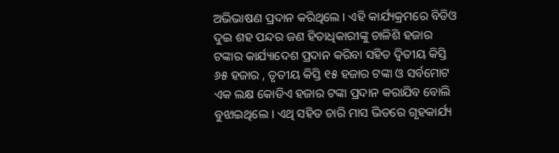ଅଭିଭାଷଣ ପ୍ରଦାନ କରିଥିଲେ । ଏହି କାର୍ଯ୍ୟକ୍ରମରେ ବିଡିଓ ଦୁଇ ଶହ ପନ୍ଦର ଜଣ ହିତାଧିକାରୀଙ୍କୁ ଚାଳିଶି ହଜାର ଟଙ୍କାର କାର୍ଯ୍ୟାଦେଶ ପ୍ରଦାନ କରିବା ସହିତ ଦ୍ୱିତୀୟ କିସ୍ତି ୬୫ ହଜାର , ତୃତୀୟ କିସ୍ତି ୧୫ ହଜାର ଟଙ୍କା ଓ ସର୍ବମୋଟ ଏକ ଲକ୍ଷ କୋଡିଏ ହଜାର ଟଙ୍କା ପ୍ରଦାନ କରାଯିବ ବୋଲି ବୁଝାଇଥିଲେ । ଏଥି ସହିତ ଚାରି ମାସ ଭିତରେ ଗୃହକାର୍ଯ୍ୟ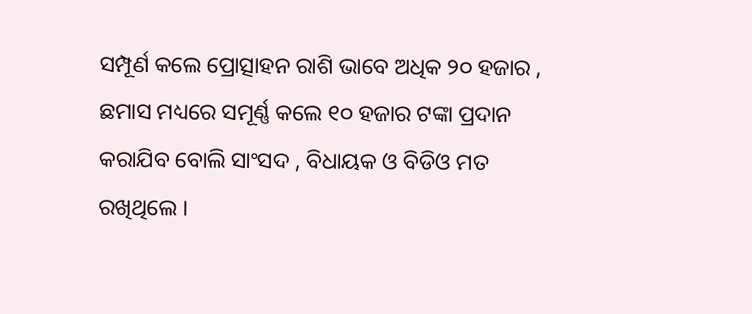ସମ୍ପୂର୍ଣ କଲେ ପ୍ରୋତ୍ସାହନ ରାଶି ଭାବେ ଅଧିକ ୨୦ ହଜାର , ଛମାସ ମଧ୍ୟରେ ସମୂର୍ଣ୍ଣ କଲେ ୧୦ ହଜାର ଟଙ୍କା ପ୍ରଦାନ କରାଯିବ ବୋଲି ସାଂସଦ , ବିଧାୟକ ଓ ବିଡିଓ ମତ ରଖିଥିଲେ ।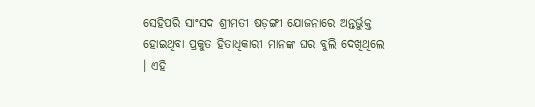ସେହିପରି ସାଂସଦ ଶ୍ରୀମତୀ ଷଡ଼ଙ୍ଗୀ ଯୋଜନାରେ ଅନ୍ତର୍ଭୁକ୍ତ ହୋଇଥିବା ପ୍ରକୁତ ହିତାଧିକାରୀ ମାନଙ୍କ ଘର ବୁଲି ଦେଖିଥିଲେ । ଏହି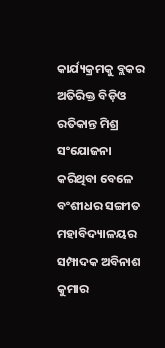କାର୍ଯ୍ୟକ୍ରମକୁ ବ୍ଲକର ଅତିରିକ୍ତ ବିଡ଼ିଓ ରତିକାନ୍ତ ମିଶ୍ର ସଂଯୋଜନା କରିଥିବା ବେଳେ ବଂଶୀଧର ସଙ୍ଗୀତ ମହାବିଦ୍ୟାଳୟର ସମ୍ପାଦକ ଅବିନାଶ କୁମାର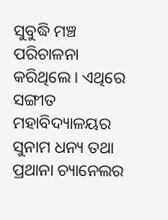ସୁବୁଦ୍ଧି ମଞ୍ଚ ପରିଚାଳନା କରିଥିଲେ । ଏଥିରେ ସଙ୍ଗୀତ ମହାବିଦ୍ୟାଳୟର ସୁନାମ ଧନ୍ୟ ତଥା ପ୍ରଥାନା ଚ୍ୟାନେଲର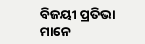ବିଜୟୀ ପ୍ରତିଭା ମାନେ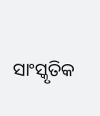ସାଂସ୍କୃତିକ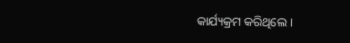କାର୍ଯ୍ୟକ୍ରମ କରିଥିଲେ ।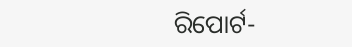ରିପୋର୍ଟ-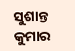ସୁଶାନ୍ତ କୁମାର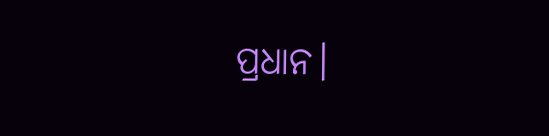ପ୍ରଧାନ।